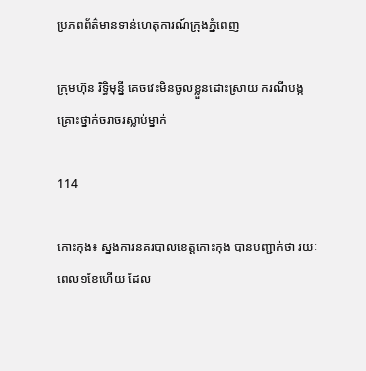ប្រភពព័ត៌មានទាន់ហេតុការណ៍ក្រុងភ្នំពេញ

ក្រុមហ៊ុន រិទ្ធិមុន្នី គេចវេះមិនចូលខ្លួនដោះស្រាយ ករណីបង្កគ្រោះថ្នាក់ចរាចរស្លាប់ម្នាក់

114

កោះកុង៖ ស្នងការនគរបាលខេត្តកោះកុង បានបញ្ជាក់ថា រយៈពេល១ខែហើយ ដែល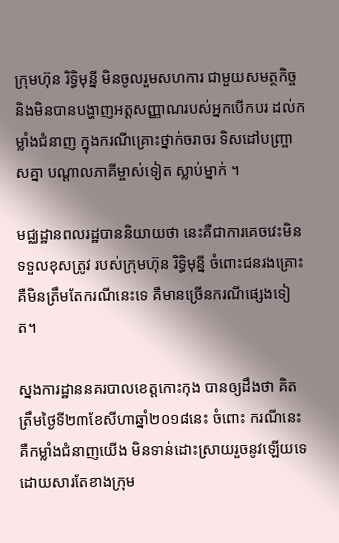ក្រុមហ៊ុន រិទ្ធិមុន្នី មិនចូលរួមសហការ ជាមួយសមត្ថកិច្ច និងមិនបានបង្ហាញអត្តសញ្ញាណរបស់អ្នកបើកបរ ដល់កម្លាំងជំនាញ ក្នុងករណីគ្រោះថ្នាក់ចរាចរ ទិសដៅបញ្ច្រាសគ្នា បណ្តាលភាគីម្ចាស់ទៀត ស្លាប់ម្នាក់ ។

មជ្ឈដ្ឋានពលរដ្ឋបាននិយាយថា នេះគឺជាការគេចវេះមិនទទួលខុសត្រូវ របស់ក្រុមហ៊ុន រិទ្ធិមុន្នី ចំពោះជនរងគ្រោះ គឺមិនត្រឹមតែករណីនេះទេ គឺមានច្រើនករណីផ្សេងទៀត។

ស្នងការដ្ឋាននគរបាលខេត្តកោះកុង បានឲ្យដឹងថា គិតត្រឹមថ្ងៃទី២៣ខែសីហាឆ្នាំ២០១៨នេះ ចំពោះ ករណីនេះ គឺកម្លាំងជំនាញយើង មិនទាន់ដោះស្រាយរួចនូវឡើយទេ ដោយសារតែខាងក្រុម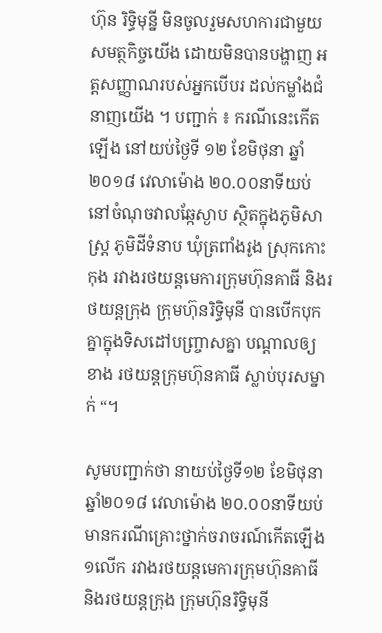ហ៊ុន រិទ្ធិមុន្នី មិនចូលរួមសហការជាមួយសមត្ថកិច្ចយើង ដោយមិនបានបង្ហាញ អត្តសញ្ញាណរបស់អ្នកបើបរ ដល់កម្លាំងជំនាញយើង ។ បញ្ជាក់ ៖ ករណីនេះកើតឡើង នៅយប់ថ្ងៃទី ១២ ខែមិថុនា ឆ្នាំ២០១៨ វេលាម៉ោង ២០.០០នាទីយប់ នៅចំណុចវាលឆ្កែស្ងាប ស្ថិតក្នុងភូមិសាស្ត្រ ភូមិដីទំនាប ឃុំត្រពាំងរូង ស្រុកកោះកុង រវាងរថយន្តមេការក្រុមហ៊ុនគាធី និងរថយន្តក្រុង ក្រុមហ៊ុនរិទ្ធិមុនី បានបើកបុកគ្នាក្នុងទិសដៅបញ្ច្រាសគ្នា បណ្តាលឲ្យខាង រថយន្តក្រុមហ៊ុនគាធី ស្លាប់បុរសម្នាក់ “។

សូមបញ្ជាក់ថា នាយប់ថ្ងៃទី១២ ខែមិថុនា ឆ្នាំ២០១៨ វេលាម៉ោង ២០.០០នាទីយប់ មានករណីគ្រោះថ្នាក់ចរាចរណ៍កើតឡើង ១លើក រវាងរថយន្តមេការក្រុមហ៊ុនគាធី និងរថយន្តក្រុង ក្រុមហ៊ុនរិទ្ធិមុនី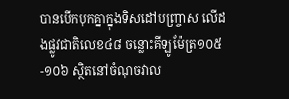បានបើកបុកគ្នាក្នុងទិសដៅបញ្ច្រាស លើដងផ្លូវជាតិលេខ៤៨ ចន្លោះគីឡូម៉ែត្រ១០៥-១០៦ ស្ថិតនៅចំណុចវាល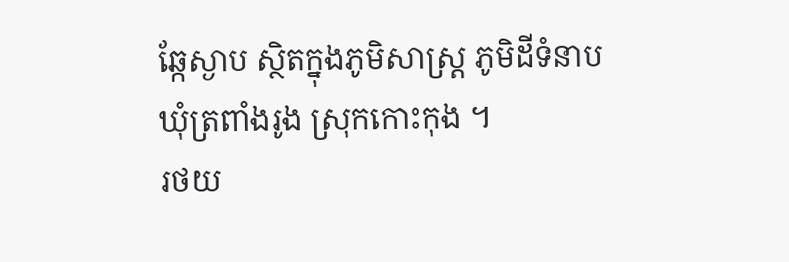ឆ្កែស្ងាប ស្ថិតក្នុងភូមិសាស្ត្រ ភូមិដីទំនាប ឃុំត្រពាំងរូង ស្រុកកោះកុង ។
រថយ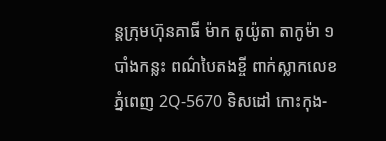ន្តក្រុមហ៊ុនគាធី ម៉ាក តូយ៉ូតា តាកូម៉ា ១បាំងកន្លះ ពណ៌បៃតងខ្ចី ពាក់ស្លាកលេខ ភ្នំពេញ 2Q-5670 ទិសដៅ កោះកុង-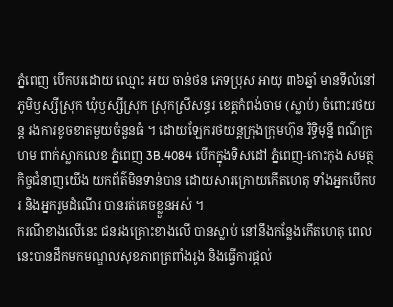ភ្នំពេញ បើកបរដោយ ឈ្មោះ អយ ចាន់ថន ភេទប្រុស អាយុ ៣៦ឆ្នាំ មានទីលំនៅ ភូមិឫស្សីស្រុក ឃុំឫស្សីស្រុក ស្រុកស្រីសន្ធរ ខេត្តកំពង់ចាម (ស្លាប់) ចំពោះរថយន្ត រងការខូចខាតមួយចំនួនធំ ។ ដោយឡែករថយន្តក្រុងក្រុមហ៊ុន រិទ្ធិមុន្នី ពណ៌ក្រហម ពាក់ស្លាកលេខ ភ្នំពេញ 3B.4084 បើកក្នុងទិសដៅ ភ្នំពេញ-កោះកុង សមត្ថកិច្ចជំនាញយើង យកព័ត៌មិនទាន់បាន ដោយសារក្រោយកើតហេតុ ទាំងអ្នកបើកបរ និងអ្នករួមដំណើរ បានរត់គេចខ្លួនអស់ ។
ករណីខាងលើនេះ ជនរងគ្រោះខាងលើ បានស្លាប់ នៅនឹងកន្លែងកើតហេតុ ពេលនេះបានដឹកមកមណ្ឌលសុខភាពត្រពាំងរូង និងធ្វើការផ្តល់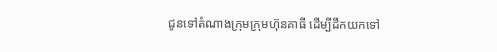ជូនទៅតំណាងក្រុមក្រុមហ៊ុនគាធី ដើម្បីដឹកយកទៅ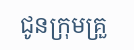ជូនក្រុមគ្រួ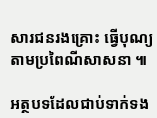សារជនរងគ្រោះ ធ្វើបុណ្យតាមប្រពៃណីសាសនា ៕

អត្ថបទដែលជាប់ទាក់ទង